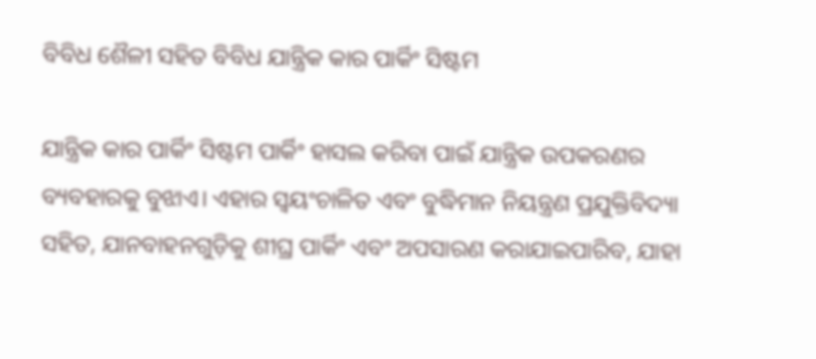ବିବିଧ ଶୈଳୀ ସହିତ ବିବିଧ ଯାନ୍ତ୍ରିକ କାର ପାର୍କିଂ ସିଷ୍ଟମ

ଯାନ୍ତ୍ରିକ କାର ପାର୍କିଂ ସିଷ୍ଟମ ପାର୍କିଂ ହାସଲ କରିବା ପାଇଁ ଯାନ୍ତ୍ରିକ ଉପକରଣର ବ୍ୟବହାରକୁ ବୁଝାଏ। ଏହାର ସ୍ୱୟଂଚାଳିତ ଏବଂ ବୁଦ୍ଧିମାନ ନିୟନ୍ତ୍ରଣ ପ୍ରଯୁକ୍ତିବିଦ୍ୟା ସହିତ, ଯାନବାହନଗୁଡ଼ିକୁ ଶୀଘ୍ର ପାର୍କିଂ ଏବଂ ଅପସାରଣ କରାଯାଇପାରିବ, ଯାହା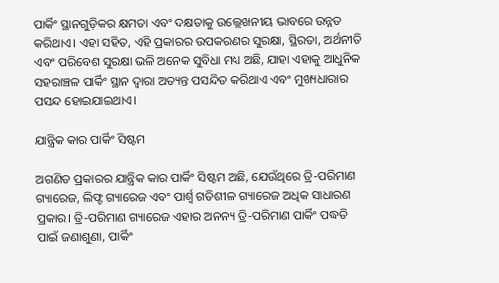ପାର୍କିଂ ସ୍ଥାନଗୁଡ଼ିକର କ୍ଷମତା ଏବଂ ଦକ୍ଷତାକୁ ଉଲ୍ଲେଖନୀୟ ଭାବରେ ଉନ୍ନତ କରିଥାଏ। ଏହା ସହିତ, ଏହି ପ୍ରକାରର ଉପକରଣର ସୁରକ୍ଷା, ସ୍ଥିରତା, ଅର୍ଥନୀତି ଏବଂ ପରିବେଶ ସୁରକ୍ଷା ଭଳି ଅନେକ ସୁବିଧା ମଧ୍ୟ ଅଛି, ଯାହା ଏହାକୁ ଆଧୁନିକ ସହରାଞ୍ଚଳ ପାର୍କିଂ ସ୍ଥାନ ଦ୍ୱାରା ଅତ୍ୟନ୍ତ ପସନ୍ଦିତ କରିଥାଏ ଏବଂ ମୁଖ୍ୟଧାରାର ପସନ୍ଦ ହୋଇଯାଇଥାଏ।

ଯାନ୍ତ୍ରିକ କାର ପାର୍କିଂ ସିଷ୍ଟମ

ଅଗଣିତ ପ୍ରକାରର ଯାନ୍ତ୍ରିକ କାର ପାର୍କିଂ ସିଷ୍ଟମ ଅଛି, ଯେଉଁଥିରେ ତ୍ରି-ପରିମାଣ ଗ୍ୟାରେଜ, ଲିଫ୍ଟ ଗ୍ୟାରେଜ ଏବଂ ପାର୍ଶ୍ୱ ଗତିଶୀଳ ଗ୍ୟାରେଜ ଅଧିକ ସାଧାରଣ ପ୍ରକାର। ତ୍ରି-ପରିମାଣ ଗ୍ୟାରେଜ ଏହାର ଅନନ୍ୟ ତ୍ରି-ପରିମାଣ ପାର୍କିଂ ପଦ୍ଧତି ପାଇଁ ଜଣାଶୁଣା, ପାର୍କିଂ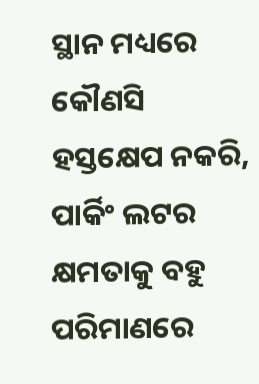ସ୍ଥାନ ମଧ୍ୟରେ କୌଣସି ହସ୍ତକ୍ଷେପ ନକରି, ପାର୍କିଂ ଲଟର କ୍ଷମତାକୁ ବହୁ ପରିମାଣରେ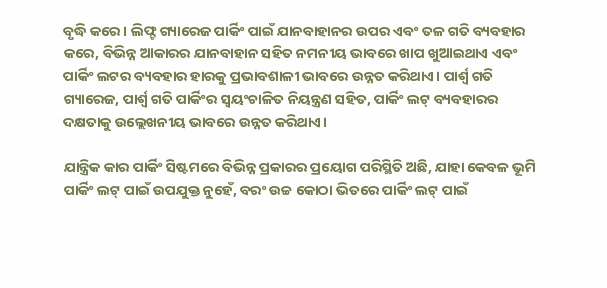ବୃଦ୍ଧି କରେ। ଲିଫ୍ଟ ଗ୍ୟାରେଜ ପାର୍କିଂ ପାଇଁ ଯାନବାହାନର ଉପର ଏବଂ ତଳ ଗତି ବ୍ୟବହାର କରେ, ବିଭିନ୍ନ ଆକାରର ଯାନବାହାନ ସହିତ ନମନୀୟ ଭାବରେ ଖାପ ଖୁଆଇଥାଏ ଏବଂ ପାର୍କିଂ ଲଟର ବ୍ୟବହାର ହାରକୁ ପ୍ରଭାବଶାଳୀ ଭାବରେ ଉନ୍ନତ କରିଥାଏ। ପାର୍ଶ୍ୱ ଗତି ଗ୍ୟାରେଜ, ପାର୍ଶ୍ୱ ଗତି ପାର୍କିଂର ସ୍ୱୟଂଚାଳିତ ନିୟନ୍ତ୍ରଣ ସହିତ, ପାର୍କିଂ ଲଟ୍ ବ୍ୟବହାରର ଦକ୍ଷତାକୁ ଉଲ୍ଲେଖନୀୟ ଭାବରେ ଉନ୍ନତ କରିଥାଏ।

ଯାନ୍ତ୍ରିକ କାର ପାର୍କିଂ ସିଷ୍ଟମରେ ବିଭିନ୍ନ ପ୍ରକାରର ପ୍ରୟୋଗ ପରିସ୍ଥିତି ଅଛି, ଯାହା କେବଳ ଭୂମି ପାର୍କିଂ ଲଟ୍ ପାଇଁ ଉପଯୁକ୍ତ ନୁହେଁ, ବରଂ ଉଚ୍ଚ କୋଠା ଭିତରେ ପାର୍କିଂ ଲଟ୍ ପାଇଁ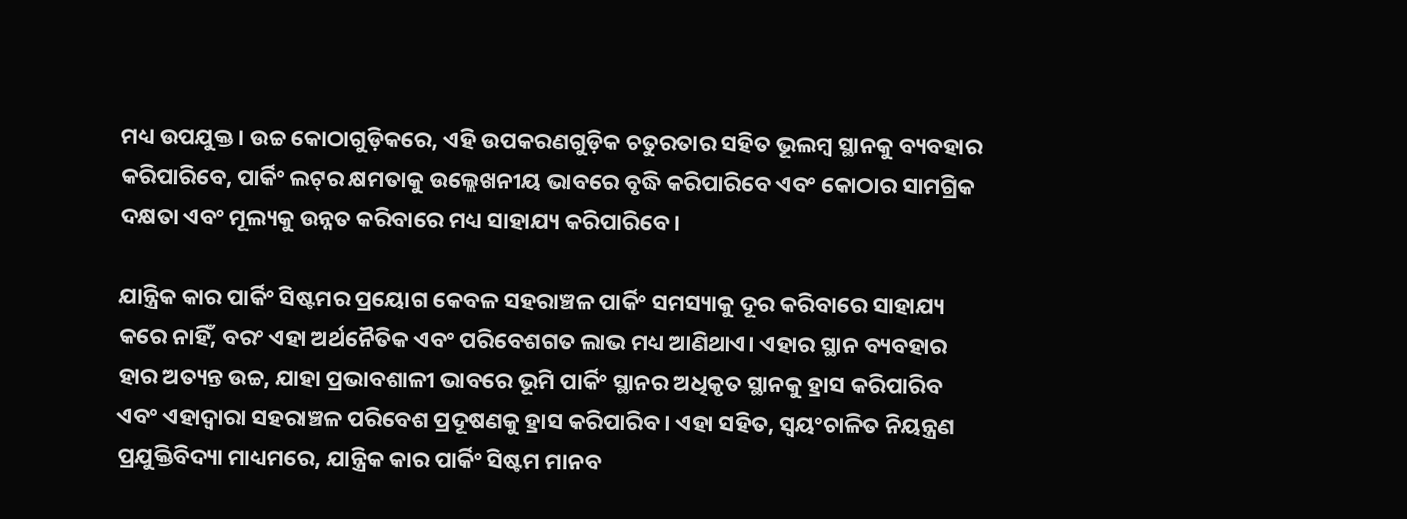ମଧ୍ୟ ଉପଯୁକ୍ତ। ଉଚ୍ଚ କୋଠାଗୁଡ଼ିକରେ, ଏହି ଉପକରଣଗୁଡ଼ିକ ଚତୁରତାର ସହିତ ଭୂଲମ୍ବ ସ୍ଥାନକୁ ବ୍ୟବହାର କରିପାରିବେ, ପାର୍କିଂ ଲଟ୍‌ର କ୍ଷମତାକୁ ଉଲ୍ଲେଖନୀୟ ଭାବରେ ବୃଦ୍ଧି କରିପାରିବେ ଏବଂ କୋଠାର ସାମଗ୍ରିକ ଦକ୍ଷତା ଏବଂ ମୂଲ୍ୟକୁ ଉନ୍ନତ କରିବାରେ ମଧ୍ୟ ସାହାଯ୍ୟ କରିପାରିବେ।

ଯାନ୍ତ୍ରିକ କାର ପାର୍କିଂ ସିଷ୍ଟମର ପ୍ରୟୋଗ କେବଳ ସହରାଞ୍ଚଳ ପାର୍କିଂ ସମସ୍ୟାକୁ ଦୂର କରିବାରେ ସାହାଯ୍ୟ କରେ ନାହିଁ, ବରଂ ଏହା ଅର୍ଥନୈତିକ ଏବଂ ପରିବେଶଗତ ଲାଭ ମଧ୍ୟ ଆଣିଥାଏ। ଏହାର ସ୍ଥାନ ବ୍ୟବହାର ହାର ଅତ୍ୟନ୍ତ ଉଚ୍ଚ, ଯାହା ପ୍ରଭାବଶାଳୀ ଭାବରେ ଭୂମି ପାର୍କିଂ ସ୍ଥାନର ଅଧିକୃତ ସ୍ଥାନକୁ ହ୍ରାସ କରିପାରିବ ଏବଂ ଏହାଦ୍ୱାରା ସହରାଞ୍ଚଳ ପରିବେଶ ପ୍ରଦୂଷଣକୁ ହ୍ରାସ କରିପାରିବ। ଏହା ସହିତ, ସ୍ୱୟଂଚାଳିତ ନିୟନ୍ତ୍ରଣ ପ୍ରଯୁକ୍ତିବିଦ୍ୟା ମାଧ୍ୟମରେ, ଯାନ୍ତ୍ରିକ କାର ପାର୍କିଂ ସିଷ୍ଟମ ମାନବ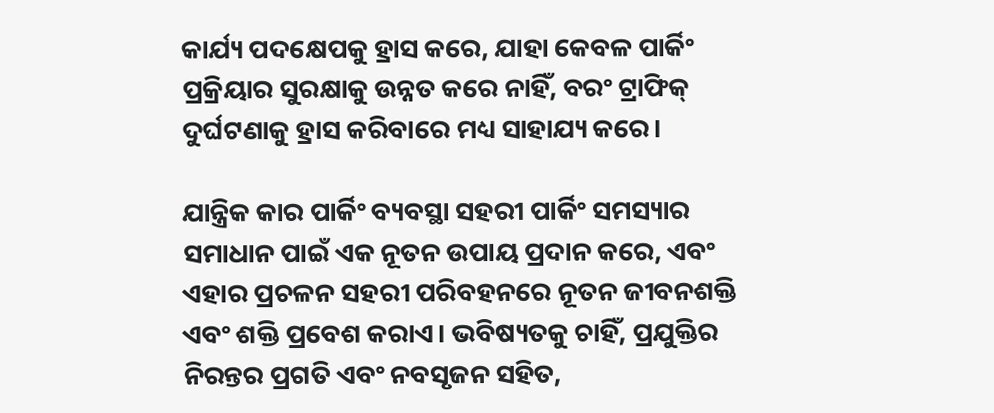କାର୍ଯ୍ୟ ପଦକ୍ଷେପକୁ ହ୍ରାସ କରେ, ଯାହା କେବଳ ପାର୍କିଂ ପ୍ରକ୍ରିୟାର ସୁରକ୍ଷାକୁ ଉନ୍ନତ କରେ ନାହିଁ, ବରଂ ଟ୍ରାଫିକ୍ ଦୁର୍ଘଟଣାକୁ ହ୍ରାସ କରିବାରେ ମଧ୍ୟ ସାହାଯ୍ୟ କରେ।

ଯାନ୍ତ୍ରିକ କାର ପାର୍କିଂ ବ୍ୟବସ୍ଥା ସହରୀ ପାର୍କିଂ ସମସ୍ୟାର ସମାଧାନ ପାଇଁ ଏକ ନୂତନ ଉପାୟ ପ୍ରଦାନ କରେ, ଏବଂ ଏହାର ପ୍ରଚଳନ ସହରୀ ପରିବହନରେ ନୂତନ ଜୀବନଶକ୍ତି ଏବଂ ଶକ୍ତି ପ୍ରବେଶ କରାଏ। ଭବିଷ୍ୟତକୁ ଚାହିଁ, ପ୍ରଯୁକ୍ତିର ନିରନ୍ତର ପ୍ରଗତି ଏବଂ ନବସୃଜନ ସହିତ,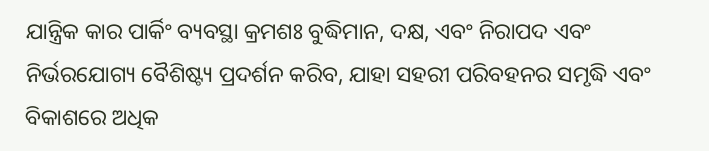ଯାନ୍ତ୍ରିକ କାର ପାର୍କିଂ ବ୍ୟବସ୍ଥା କ୍ରମଶଃ ବୁଦ୍ଧିମାନ, ଦକ୍ଷ, ଏବଂ ନିରାପଦ ଏବଂ ନିର୍ଭରଯୋଗ୍ୟ ବୈଶିଷ୍ଟ୍ୟ ପ୍ରଦର୍ଶନ କରିବ, ଯାହା ସହରୀ ପରିବହନର ସମୃଦ୍ଧି ଏବଂ ବିକାଶରେ ଅଧିକ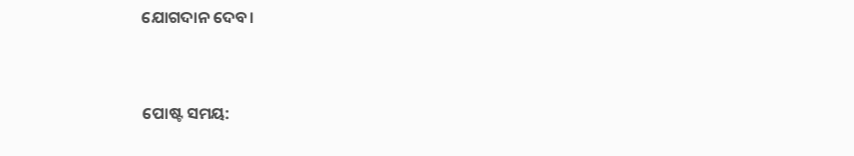ଯୋଗଦାନ ଦେବ।


ପୋଷ୍ଟ ସମୟ: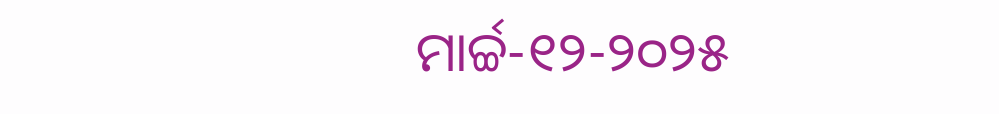ମାର୍ଚ୍ଚ-୧୨-୨୦୨୫